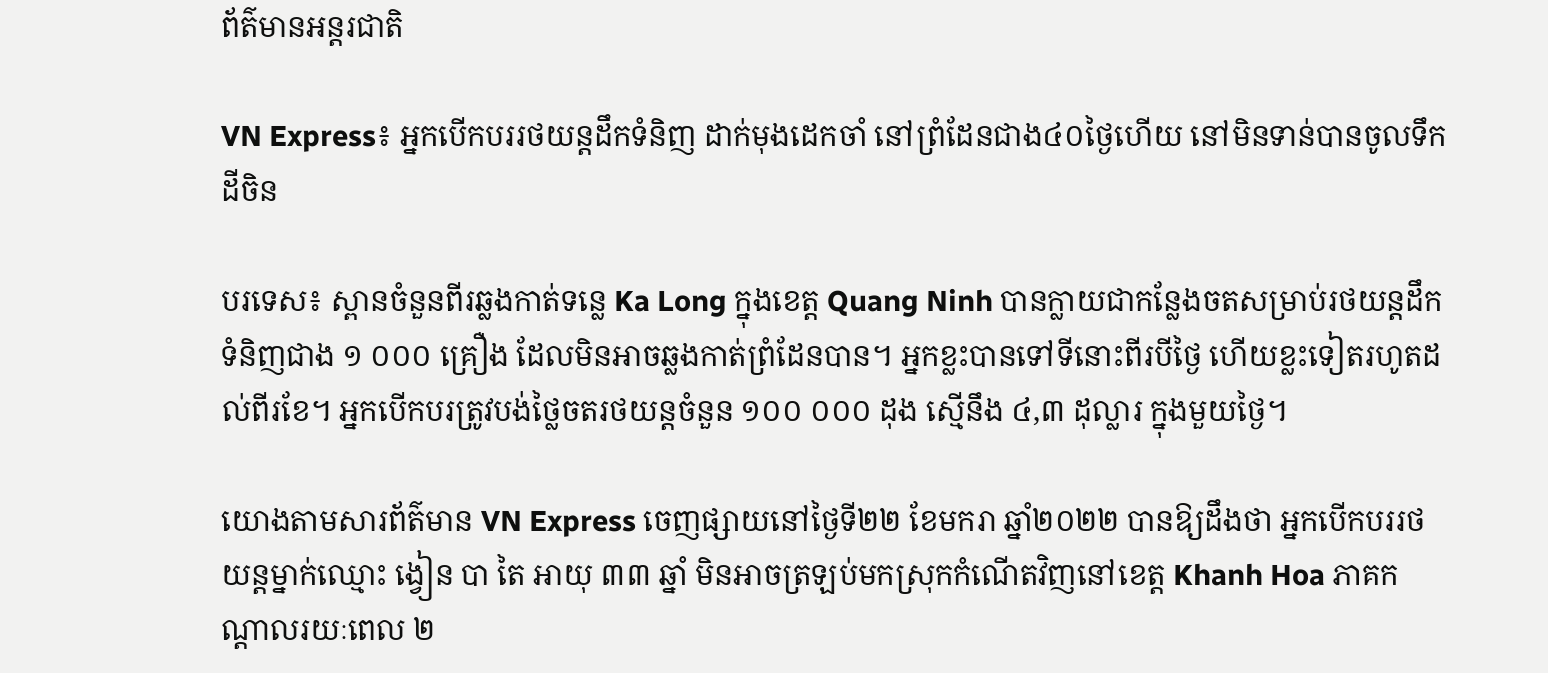ព័ត៌មានអន្តរជាតិ

VN Express៖ អ្នកបើកបររថយន្តដឹកទំនិញ ដាក់មុងដេកចាំ នៅព្រំដែនជាង៤០ថ្ងៃហើយ នៅមិនទាន់បានចូលទឹកដីចិន

បរទេស៖ ស្ពានចំនួនពីរឆ្លងកាត់ទន្លេ Ka Long ក្នុងខេត្ត Quang Ninh បានក្លាយជាកន្លែងចតសម្រាប់រថយន្តដឹកទំនិញជាង ១ ០០០ គ្រឿង ដែលមិនអាចឆ្លងកាត់ព្រំដែនបាន។ អ្នកខ្លះបានទៅទីនោះពីរបីថ្ងៃ ហើយខ្លះទៀតរហូតដល់ពីរខែ។ អ្នកបើកបរត្រូវបង់ថ្លៃចតរថយន្តចំនួន ១០០ ០០០ ដុង ស្មើនឹង ៤,៣ ដុល្លារ ក្នុងមួយថ្ងៃ។

យោងតាមសារព័ត៌មាន VN Express ចេញផ្សាយនៅថ្ងៃទី២២ ខែមករា ឆ្នាំ២០២២ បានឱ្យដឹងថា អ្នកបើកបររថយន្តម្នាក់ឈ្មោះ ង្វៀន បា តៃ អាយុ ៣៣ ឆ្នាំ មិនអាចត្រឡប់មកស្រុកកំណើតវិញនៅខេត្ត Khanh Hoa ភាគកណ្តាលរយៈពេល ២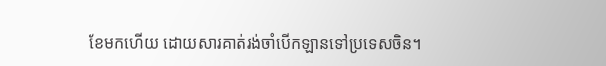ខែមកហើយ ដោយសារគាត់រង់ចាំបើកឡានទៅប្រទេសចិន។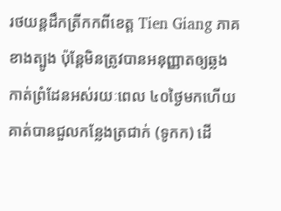រថយន្តដឹកត្រីកកពីខេត្ត Tien Giang ភាគខាងត្បូង ប៉ុន្តែមិនត្រូវបានអនុញ្ញាតឲ្យឆ្លងកាត់ព្រំដែនអស់រយៈពេល ៤០ថ្ងៃមកហើយ គាត់បានជួលកន្លែងត្រជាក់ (ទូកក) ដើ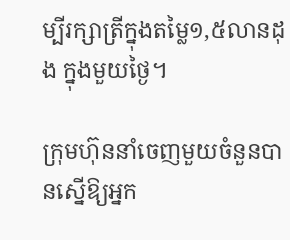ម្បីរក្សាត្រីក្នុងតម្លៃ១,៥លានដុង ក្នុងមួយថ្ងៃ។

ក្រុមហ៊ុននាំចេញមួយចំនួនបានស្នើឱ្យអ្នក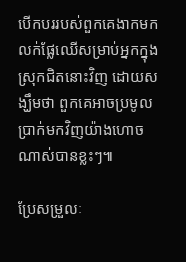បើកបររបស់ពួកគេងាកមកលក់ផ្លែឈើសម្រាប់អ្នកក្នុងស្រុកជិតនោះវិញ ដោយសង្ឃឹមថា ពួកគេអាចប្រមូលប្រាក់មកវិញយ៉ាងហោចណាស់បានខ្លះៗ៕

ប្រែសម្រួលៈ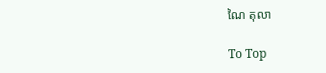ណៃ តុលា

To Top